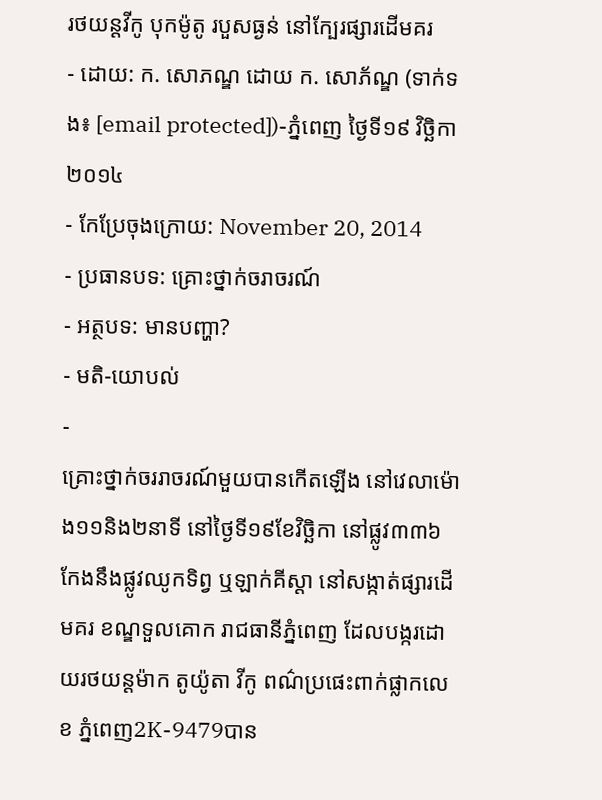រថយន្តវីកូ បុកម៉ូតូ របួសធ្ងន់ នៅក្បែរផ្សារដើមគរ
- ដោយ: ក. សោភណ្ឌ ដោយ ក. សោភ័ណ្ឌ (ទាក់ទង៖ [email protected])-ភ្នំពេញ ថ្ងៃទី១៩ វិច្ឆិកា ២០១៤
- កែប្រែចុងក្រោយ: November 20, 2014
- ប្រធានបទ: គ្រោះថ្នាក់ចរាចរណ៍
- អត្ថបទ: មានបញ្ហា?
- មតិ-យោបល់
-
គ្រោះថ្នាក់ចររាចរណ៍មួយបានកើតឡើង នៅវេលាម៉ោង១១និង២នាទី នៅថ្ងៃទី១៩ខែវិច្ឆិកា នៅផ្លូវ៣៣៦ កែងនឹងផ្លូវឈូកទិព្វ ឬឡាក់គីស្តា នៅសង្កាត់ផ្សារដើមគរ ខណ្ឌទួលគោក រាជធានីភ្នំពេញ ដែលបង្ករដោយរថយន្តម៉ាក តូយ៉ូតា វីកូ ពណ៌ប្រផេះពាក់ផ្លាកលេខ ភ្នំពេញ2K-9479បាន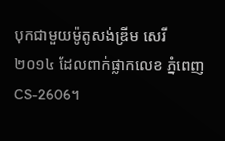បុកជាមួយម៉ូតូសង់ឌ្រីម សេរី២០១៤ ដែលពាក់ផ្លាកលេខ ភ្នំពេញCS-2606។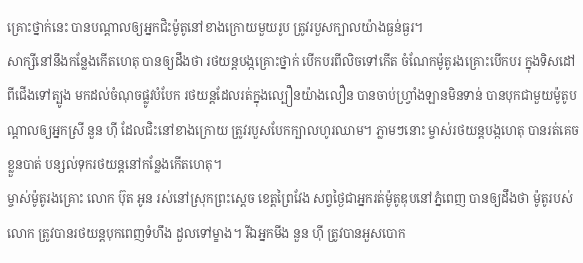គ្រោះថ្នាក់នេះ បានបណ្តាលឲ្យអ្នកជិះម៉ូតូនៅខាងក្រោយមួយរូប ត្រូវរបួសក្បាលយ៉ាងធ្ងន់ធ្ងរ។
សាក្សីនៅនឹងកន្លែងកើតហេតុ បានឲ្យដឹងថា រថយន្តបង្កគ្រោះថ្នាក់ បើកបរពីលិចទៅកើត ចំណែកម៉ូតូរងគ្រោះបើកបរ ក្នុងទិសដៅពីជើងទៅត្បូង មកដល់ចំណុចផ្លូវបំបែក រថយន្តដែលរត់ក្នុងល្បឿនយ៉ាងលឿន បានចាប់ហ្វ្រាំងឡានមិនទាន់ បានបុកជាមួយម៉ូតូបណ្តាលឲ្យអ្នកស្រី នួន ហ៊ី ដែលជិះនៅខាងក្រោយ ត្រូវរបួសបែកក្បាលហូរឈាម។ ភ្លាមៗនោះ ម្ចាស់រថយន្តបង្កហេតុ បានរត់គេចខ្លួនបាត់ បន្សល់ទុករថយន្តនៅកន្លែងកើតហេតុ។
ម្ចាស់ម៉ូតូរងគ្រោះ លោក ប៊ុត អូន រស់នៅស្រុកព្រះស្តេច ខេត្តព្រៃវែង សព្វថ្ងៃជាអ្នករត់ម៉ូតូឌុបនៅភ្នំពេញ បានឲ្យដឹងថា ម៉ូតូរបស់លោក ត្រូវបានរថយន្ដបុកពេញទំហឹង ដួលទៅម្ខាង។ រីឯអ្នកមីង នួន ហ៊ី ត្រូវបានអួសបោក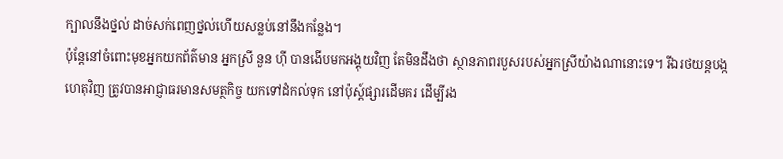ក្បាលនឹងថ្នល់ ដាច់សក់ពេញថ្នល់ហើយសន្លប់នៅនឹងកន្លែង។
ប៉ុន្តែនៅចំពោះមុខអ្នកយកព័ត៌មាន អ្នកស្រី នួន ហ៊ី បានងើបមកអង្គុយវិញ តែមិនដឹងថា ស្ថានភាពរបួសរបស់អ្នកស្រីយ៉ាងណានោះទេ។ រីឯរថយន្តបង្កហេតុវិញ ត្រូវបានអាជ្ញាធរមានសមត្ថកិច្ច យកទៅដំកល់ទុក នៅប៉ុស្ត៍ផ្សារដើមគរ ដើម្បីរង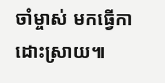ចាំម្ចាស់ មកធ្វើកាដោះស្រាយ៕